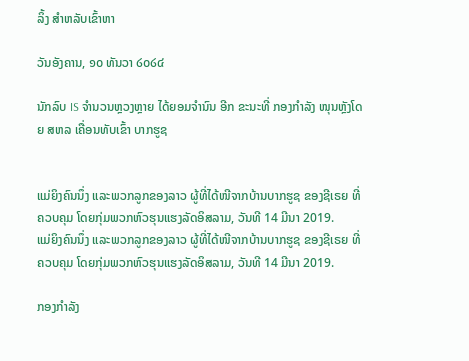ລິ້ງ ສຳຫລັບເຂົ້າຫາ

ວັນອັງຄານ, ໑໐ ທັນວາ ໒໐໒໔

ນັກລົບ IS ຈຳນວນຫຼວງຫຼາຍ ໄດ້ຍອມຈຳນົນ ອີກ ຂະນະທີ່ ກອງກຳລັງ ໜຸນຫຼັງໂດຍ ສຫລ ເຄື່ອນທັບເຂົ້າ ບາກຮູຊ


ແມ່ຍິງຄົນນຶ່ງ ແລະພວກລູກຂອງລາວ ຜູ້ທີ່ໄດ້ໜີຈາກບ້ານບາກຮູຊ ຂອງຊີເຣຍ ທີ່ ຄວບຄຸມ ໂດຍກຸ່ມພວກຫົວຮຸນແຮງລັດອິສລາມ, ວັນທີ 14 ມີນາ 2019.
ແມ່ຍິງຄົນນຶ່ງ ແລະພວກລູກຂອງລາວ ຜູ້ທີ່ໄດ້ໜີຈາກບ້ານບາກຮູຊ ຂອງຊີເຣຍ ທີ່ ຄວບຄຸມ ໂດຍກຸ່ມພວກຫົວຮຸນແຮງລັດອິສລາມ, ວັນທີ 14 ມີນາ 2019.

ກອງກຳລັງ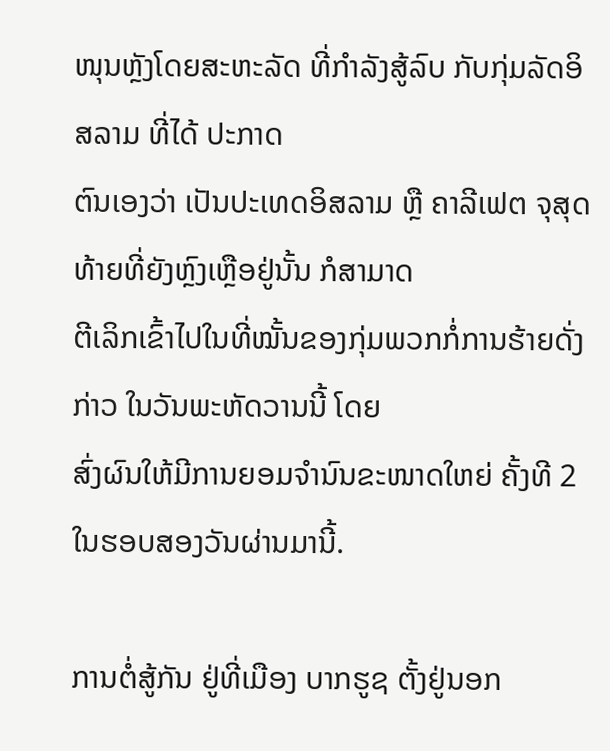ໜຸນຫຼັງໂດຍສະຫະລັດ ທີ່ກຳລັງສູ້ລົບ ກັບກຸ່ມລັດອິສລາມ ທີ່ໄດ້ ປະກາດ
ຕົນເອງວ່າ ເປັນປະເທດອິສລາມ ຫຼື ຄາລີເຟຕ ຈຸສຸດທ້າຍທີ່ຍັງຫຼົງເຫຼືອຢູ່ນັ້ນ ກໍສາມາດ
ຕີເລິກເຂົ້າໄປໃນທີ່ໝັ້ນຂອງກຸ່ມພວກກໍ່ການຮ້າຍດັ່ງກ່າວ ໃນວັນພະຫັດວານນີ້ ໂດຍ
ສົ່ງຜົນໃຫ້ມີການຍອມຈຳນົນຂະໜາດໃຫຍ່ ຄັ້ງທີ 2 ໃນຮອບສອງວັນຜ່ານມານີ້.

ການຕໍ່ສູ້ກັນ ຢູ່ທີ່ເມືອງ ບາກຮູຊ ຕັ້ງຢູ່ນອກ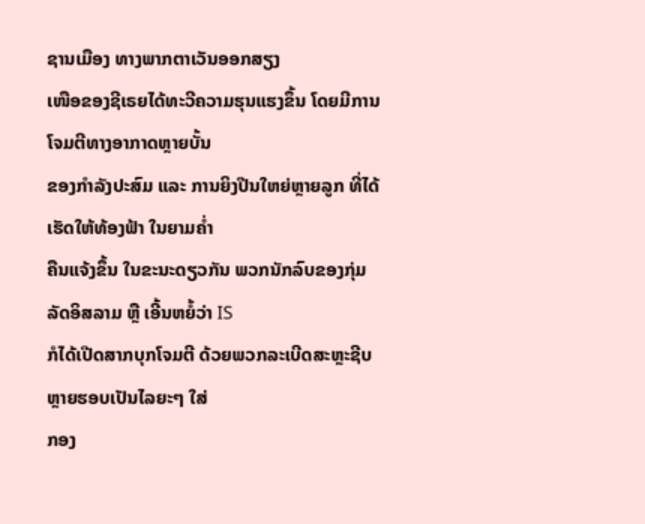ຊານເມືອງ ທາງພາກຕາເວັນອອກສຽງ
ເໜືອຂອງຊີເຣຍໄດ້ທະວີຄວາມຮຸນແຮງຂຶ້ນ ໂດຍມີການໂຈມຕີທາງອາກາດຫຼາຍບັ້ນ
ຂອງກຳລັງປະສົມ ແລະ ການຍິງປືນໃຫຍ່ຫຼາຍລູກ ທີ່ໄດ້ເຮັດໃຫ້ທ້ອງຟ້າ ໃນຍາມຄ່ຳ
ຄືນແຈ້ງຂຶ້ນ ໃນຂະນະດຽວກັນ ພວກນັກລົບຂອງກຸ່ມລັດອິສລາມ ຫຼື ເອີ້ນຫຍໍ້ວ່າ IS
ກໍໄດ້ເປີດສາກບຸກໂຈມຕີ ດ້ວຍພວກລະເບີດສະຫຼະຊີບ ຫຼາຍຮອບເປັນໄລຍະໆ ໃສ່
ກອງ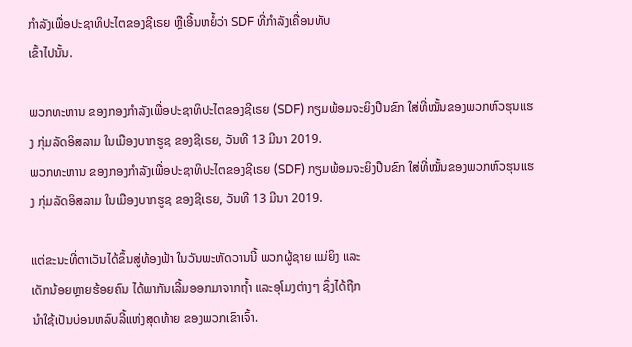ກຳລັງເພື່ອປະຊາທິປະໄຕຂອງຊີເຣຍ ຫຼືເອີ້ນຫຍໍ້ວ່າ SDF ທີ່ກຳລັງເຄື່ອນທັບ
ເຂົ້າໄປນັ້ນ.

ພວກທະຫານ ຂອງກອງກຳລັງເພື່ອປະຊາທິປະໄຕຂອງຊີເຣຍ (SDF) ກຽມພ້ອມຈະຍິງປືນຂົກ ໃສ່ທີ່ໝັ້ນຂອງພວກຫົວຮຸນແຮງ ກຸ່ມລັດອິສລາມ ໃນເມືອງບາກຮູຊ ຂອງຊີເຣຍ, ວັນທີ 13 ມີນາ 2019.
ພວກທະຫານ ຂອງກອງກຳລັງເພື່ອປະຊາທິປະໄຕຂອງຊີເຣຍ (SDF) ກຽມພ້ອມຈະຍິງປືນຂົກ ໃສ່ທີ່ໝັ້ນຂອງພວກຫົວຮຸນແຮງ ກຸ່ມລັດອິສລາມ ໃນເມືອງບາກຮູຊ ຂອງຊີເຣຍ, ວັນທີ 13 ມີນາ 2019.

ແຕ່ຂະນະທີ່ຕາເວັນໄດ້ຂຶ້ນສູ່ທ້ອງຟ້າ ໃນວັນພະຫັດວານນີ້ ພວກຜູ້ຊາຍ ແມ່ຍິງ ແລະ
ເດັກນ້ອຍຫຼາຍຮ້ອຍຄົນ ໄດ້ພາກັນເລີ້ມອອກມາຈາກຖ້ຳ ແລະອຸໂມງຕ່າງໆ ຊຶ່ງໄດ້ຖືກ
ນຳໃຊ້ເປັນບ່ອນຫລົບລີ້ແຫ່ງສຸດທ້າຍ ຂອງພວກເຂົາເຈົ້າ.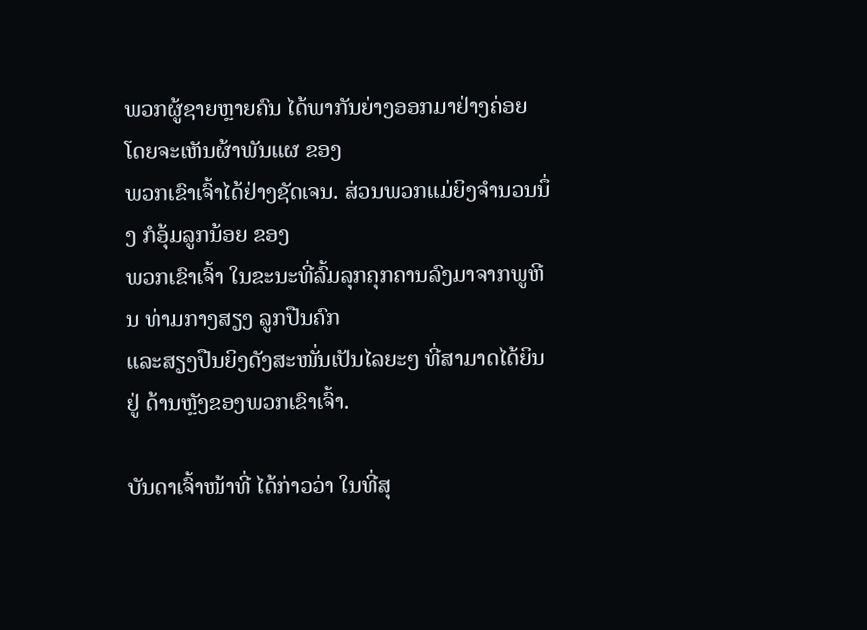ພວກຜູ້ຊາຍຫຼາຍຄົນ ໄດ້ພາກັນຍ່າງອອກມາຢ່າງຄ່ອຍ ໂດຍຈະເຫັນຜ້າພັນແຜ ຂອງ
ພວກເຂົາເຈົ້າໄດ້ຢ່າງຊັດເຈນ. ສ່ວນພວກແມ່ຍິງຈຳນວນນຶ່ງ ກໍອຸ້ມລູກນ້ອຍ ຂອງ
ພວກເຂົາເຈົ້າ ໃນຂະນະທີ່ລົ້ມລຸກຄຸກຄານລົງມາຈາກພູຫີນ ທ່າມກາງສຽງ ລູກປືນຄົກ
ແລະສຽງປືນຍິງດັງສະໜັ່ນເປັນໄລຍະໆ ທີ່ສາມາດໄດ້ຍິນຢູ່ ດ້ານຫຼັງຂອງພວກເຂົາເຈົ້າ.

ບັນດາເຈົ້າໜ້າທີ່ ໄດ້ກ່າວວ່າ ໃນທີ່ສຸ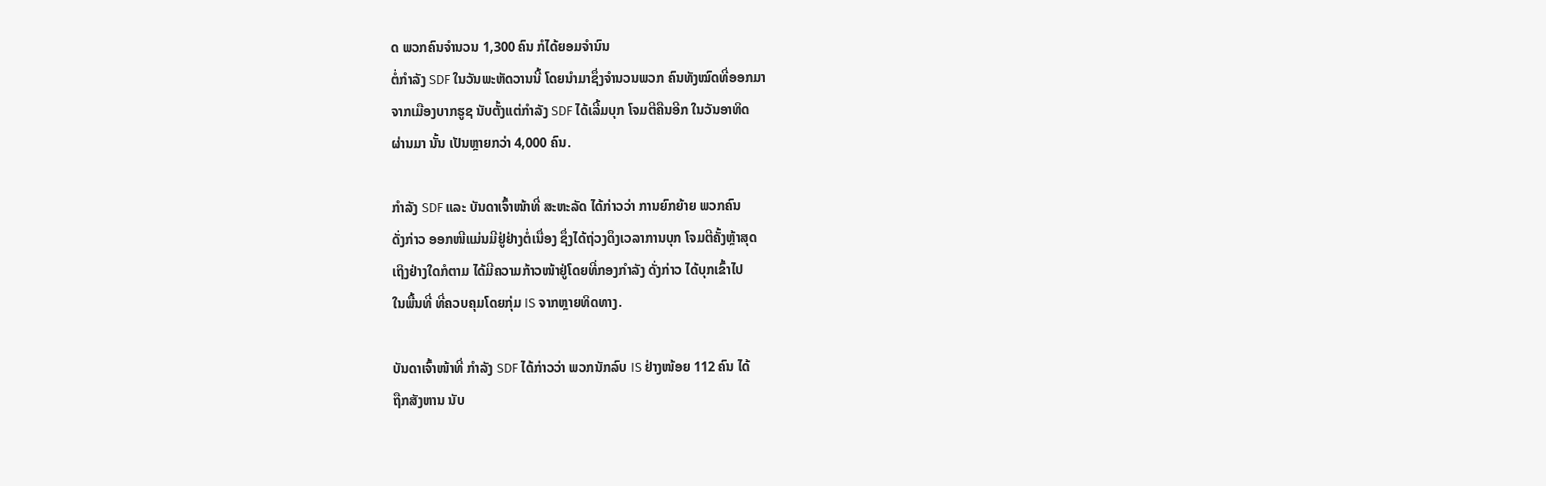ດ ພວກຄົນຈຳນວນ 1,300 ຄົນ ກໍໄດ້ຍອມຈຳນົນ
ຕໍ່ກຳລັງ SDF ໃນວັນພະຫັດວານນີ້ ໂດຍນຳມາຊຶ່ງຈຳນວນພວກ ຄົນທັງໝົດທີ່ອອກມາ
ຈາກເມືອງບາກຮູຊ ນັບຕັ້ງແຕ່ກຳລັງ SDF ໄດ້ເລີ້ມບຸກ ໂຈມຕີຄືນອີກ ໃນວັນອາທິດ
ຜ່ານມາ ນັ້ນ ເປັນຫຼາຍກວ່າ 4,000 ຄົນ.

ກຳລັງ SDF ແລະ ບັນດາເຈົ້າໜ້າທີ່ ສະຫະລັດ ໄດ້ກ່າວວ່າ ການຍົກຍ້າຍ ພວກຄົນ
ດັ່ງກ່າວ ອອກໜີແມ່ນມີຢູ່ຢ່າງຕໍ່ເນື່ອງ ຊຶ່ງໄດ້ຖ່ວງດຶງເວລາການບຸກ ໂຈມຕີຄັ້ງຫຼ້າສຸດ
ເຖິງຢ່າງໃດກໍຕາມ ໄດ້ມີຄວາມກ້າວໜ້າຢູ່ໂດຍທີ່ກອງກຳລັງ ດັ່ງກ່າວ ໄດ້ບຸກເຂົ້າໄປ
ໃນພື້ນທີ່ ທີ່ຄວບຄຸມໂດຍກຸ່ມ IS ຈາກຫຼາຍທິດທາງ.

ບັນດາເຈົ້າໜ້າທີ່ ກຳລັງ SDF ໄດ້ກ່າວວ່າ ພວກນັກລົບ IS ຢ່າງໜ້ອຍ 112 ຄົນ ໄດ້
ຖືກສັງຫານ ນັບ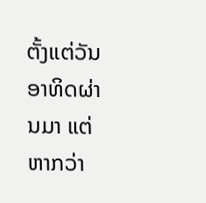ຕັ້ງແຕ່ວັນອາທິດຜ່ານມາ ແຕ່ຫາກວ່າ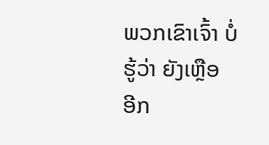ພວກເຂົາເຈົ້າ ບໍ່ຮູ້ວ່າ ຍັງເຫຼືອ
ອີກ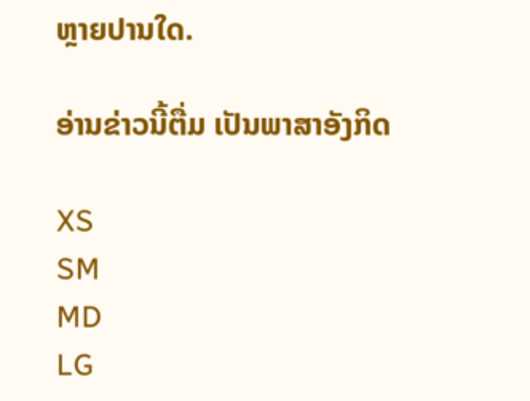ຫຼາຍປານໃດ.

ອ່ານຂ່າວນີ້ຕື່ມ ເປັນພາສາອັງກິດ

XS
SM
MD
LG